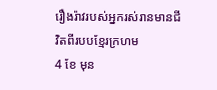រឿងរ៉ាវរបស់អ្នករស់រានមានជីវិតពីរបបខ្មែរក្រហម
4 ខែ មុន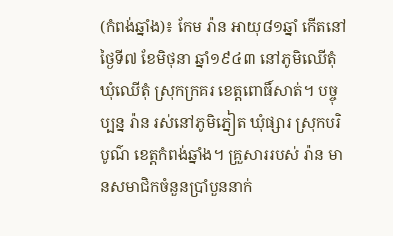(កំពង់ឆ្នាំង)៖ កែម រ៉ាន អាយុ៨១ឆ្នាំ កើតនៅថ្ងៃទី៧ ខែមិថុនា ឆ្នាំ១៩៤៣ នៅភូមិឈើតុំ ឃុំឈើតុំ ស្រុកក្រគរ ខេត្តពោធិ៍សាត់។ បច្ចុប្បន្ន រ៉ាន រស់នៅភូមិភ្នៀត ឃុំផ្សារ ស្រុកបរិបូណ៌ ខេត្តកំពង់ឆ្នាំង។ គ្រួសាររបស់ រ៉ាន មានសមាជិកចំនួនប្រាំបួននាក់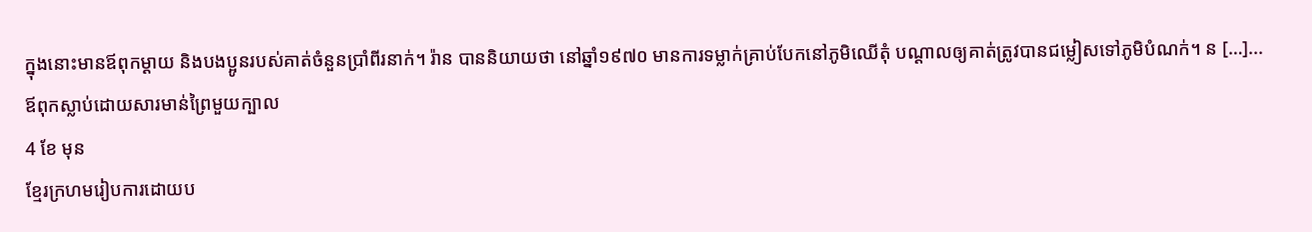ក្នុងនោះមានឪពុកម្ដាយ និងបងប្អូនរបស់គាត់ចំនួនប្រាំពីរនាក់។ រ៉ាន បាននិយាយថា នៅឆ្នាំ១៩៧០ មានការទម្លាក់គ្រាប់បែកនៅភូមិឈើតុំ បណ្តាលឲ្យគាត់ត្រូវបានជម្លៀសទៅភូមិបំណក់។ ន […]...
ឪពុកស្លាប់ដោយសារមាន់ព្រៃមួយក្បាល
4 ខែ មុន
ខ្មែរក្រហមរៀបការដោយប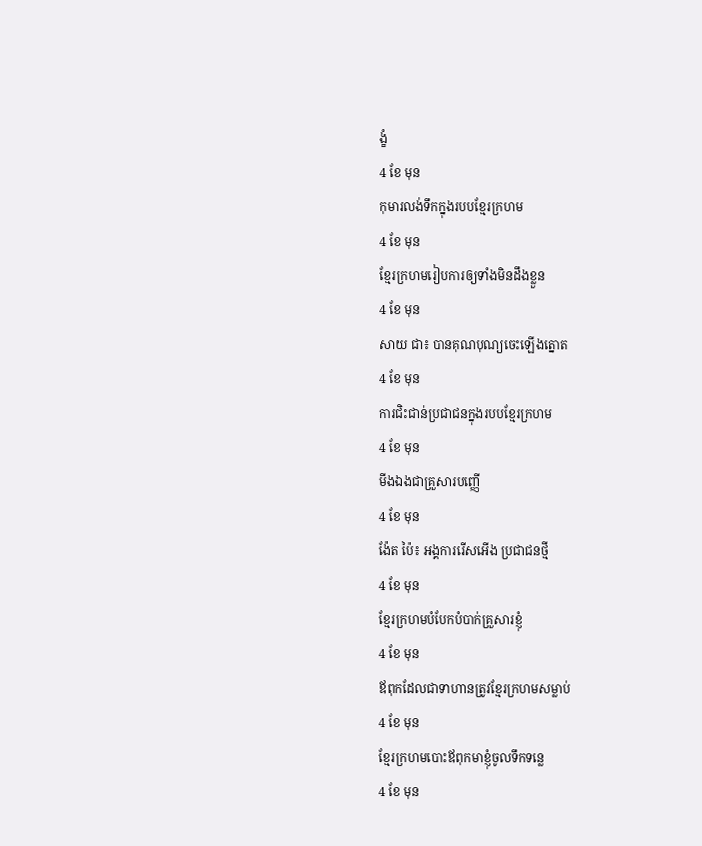ង្ខំ
4 ខែ មុន
កុមារលង់ទឹកក្នុងរបបខ្មែរក្រហម
4 ខែ មុន
ខ្មែរក្រហមរៀបការឲ្យទាំងមិនដឹងខ្លួន
4 ខែ មុន
សាយ ជា៖ បានគុណបុណ្យចេះឡើងត្នោត
4 ខែ មុន
ការជិះជាន់ប្រជាជនក្នុងរបបខ្មែរក្រហម
4 ខែ មុន
មីងឯងជាគ្រួសារបញ្ញើ
4 ខែ មុន
ង៉ែត ប៉ៃ៖ អង្គការរើសអើង ប្រជាជនថ្មី
4 ខែ មុន
ខ្មែរក្រហមបំបែកបំបាក់គ្រួសារខ្ញុំ
4 ខែ មុន
ឪពុកដែលជាទាហានត្រូវខ្មែរក្រហមសម្លាប់
4 ខែ មុន
ខ្មែរក្រហមបោះឪពុកមាខ្ញុំចូលទឹកទន្លេ
4 ខែ មុន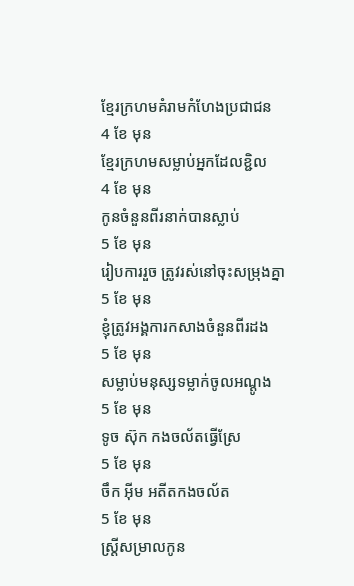ខ្មែរក្រហមគំរាមកំហែងប្រជាជន
4 ខែ មុន
ខ្មែរក្រហមសម្លាប់អ្នកដែលខ្ជិល
4 ខែ មុន
កូនចំនួនពីរនាក់បានស្លាប់
5 ខែ មុន
រៀបការរួច ត្រូវរស់នៅចុះសម្រុងគ្នា
5 ខែ មុន
ខ្ញុំត្រូវអង្គការកសាងចំនួនពីរដង
5 ខែ មុន
សម្លាប់មនុស្សទម្លាក់ចូលអណ្ដូង
5 ខែ មុន
ទូច ស៊ុក កងចល័តធ្វើស្រែ
5 ខែ មុន
ចឹក អ៊ីម អតីតកងចល័ត
5 ខែ មុន
ស្រ្តីសម្រាលកូន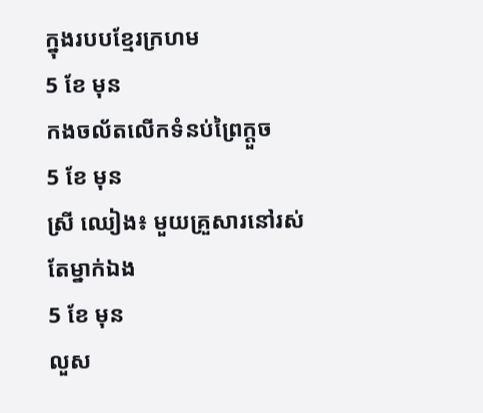ក្នុងរបបខ្មែរក្រហម
5 ខែ មុន
កងចល័តលើកទំនប់ព្រៃក្តួច
5 ខែ មុន
ស្រី ឈៀង៖ មួយគ្រួសារនៅរស់តែម្នាក់ឯង
5 ខែ មុន
លួស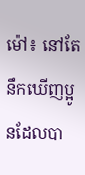ម៉ៅ៖ នៅតែនឹកឃើញប្អូនដែលបា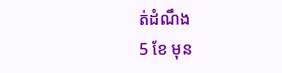ត់ដំណឹង
5 ខែ មុន